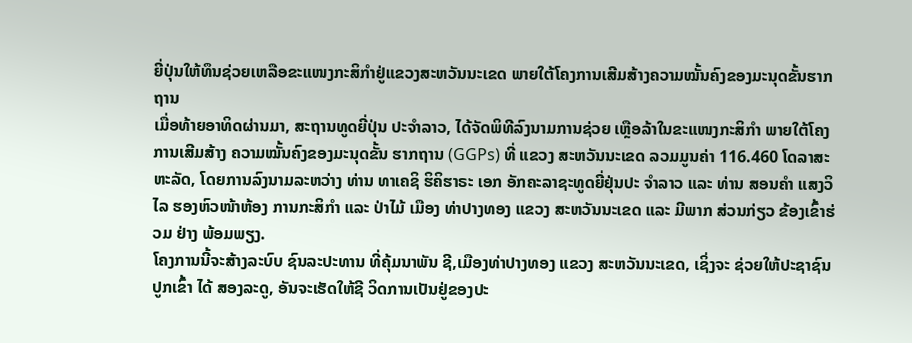ຍີ່ປຸ່ນໃຫ້ທຶນຊ່ວຍເຫລືອຂະແໜງກະສິກຳຢູ່ແຂວງສະຫວັນນະເຂດ ພາຍໃຕ້ໂຄງການເສີມສ້າງຄວາມໝັ້ນຄົງຂອງມະນຸດຂັ້ນຮາກຖານ
ເມື່ອທ້າຍອາທິດຜ່ານມາ, ສະຖານທູດຍີ່ປຸ່ນ ປະຈໍາລາວ, ໄດ້ຈັດພິທີລົງນາມການຊ່ວຍ ເຫຼືອລ້າໃນຂະແໜງກະສິກໍາ ພາຍໃຕ້ໂຄງການເສີມສ້າງ ຄວາມໝັ້ນຄົງຂອງມະນຸດຂັ້ນ ຮາກຖານ (GGPs) ທີ່ ແຂວງ ສະຫວັນນະເຂດ ລວມມູນຄ່າ 116.460 ໂດລາສະຫະລັດ, ໂດຍການລົງນາມລະຫວ່າງ ທ່ານ ທາເຄຊິ ຮິຄິຮາຣະ ເອກ ອັກຄະລາຊະທູດຍີ່ຢຸ່ນປະ ຈໍາລາວ ແລະ ທ່ານ ສອນຄໍາ ແສງວິໄລ ຮອງຫົວໜ້າຫ້ອງ ການກະສິກໍາ ແລະ ປ່າໄມ້ ເມືອງ ທ່າປາງທອງ ແຂວງ ສະຫວັນນະເຂດ ແລະ ມີພາກ ສ່ວນກ່ຽວ ຂ້ອງເຂົ້າຮ່ວມ ຢ່າງ ພ້ອມພຽງ.
ໂຄງການນີ້ຈະສ້າງລະບົບ ຊົນລະປະທານ ທີ່ຄຸ້ມນາພັນ ຊີ,ເມືອງທ່າປາງທອງ ແຂວງ ສະຫວັນນະເຂດ, ເຊິ່ງຈະ ຊ່ວຍໃຫ້ປະຊາຊົນປູກເຂົ້າ ໄດ້ ສອງລະດູ, ອັນຈະເຮັດໃຫ້ຊີ ວິດການເປັນຢູ່ຂອງປະ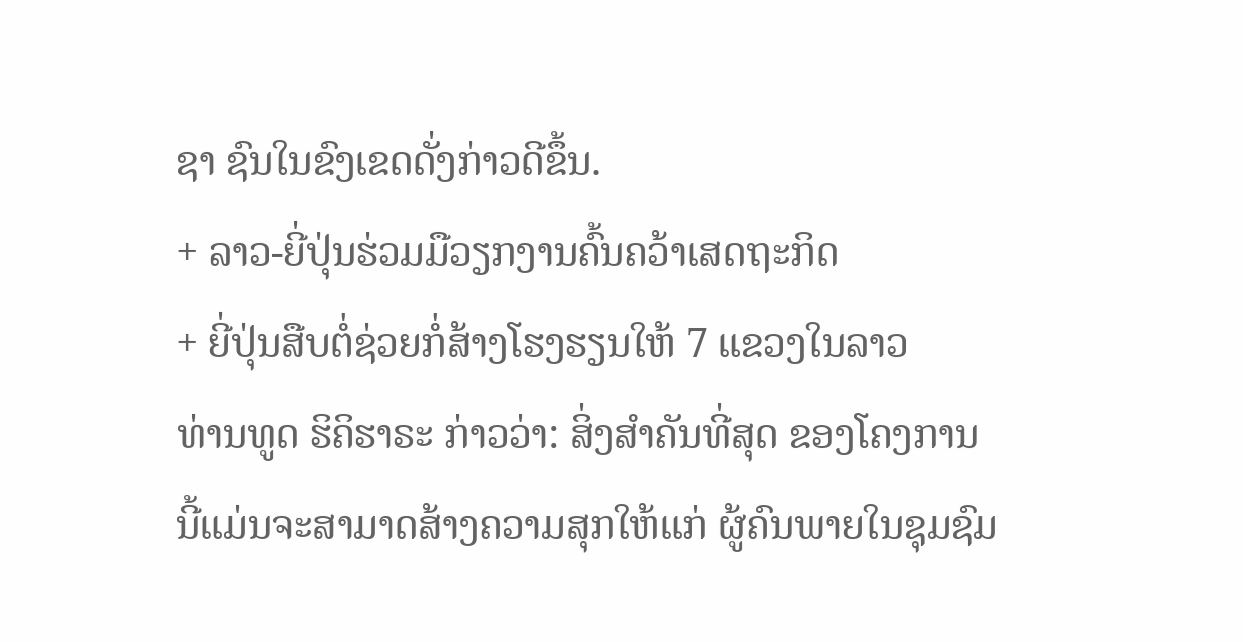ຊາ ຊົນໃນຂົງເຂດດັ່ງກ່າວດີຂຶ້ນ.
+ ລາວ-ຍີ່ປຸ່ນຮ່ວມມືວຽກງານຄົ້ນຄວ້າເສດຖະກິດ
+ ຍີ່ປຸ່ນສືບຕໍ່ຊ່ວຍກໍ່ສ້າງໂຮງຮຽນໃຫ້ 7 ແຂວງໃນລາວ
ທ່ານທູດ ຮິຄິຮາຣະ ກ່າວວ່າ: ສິ່ງສໍາຄັນທີ່ສຸດ ຂອງໂຄງການນີ້ແມ່ນຈະສາມາດສ້າງຄວາມສຸກໃຫ້ແກ່ ຜູ້ຄົນພາຍໃນຊຸມຊົມ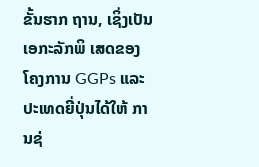ຂັ້ນຮາກ ຖານ, ເຊິ່ງເປັນເອກະລັກພິ ເສດຂອງໂຄງການ GGPs ແລະ ປະເທດຍີ່ປຸ່ນໄດ້ໃຫ້ ການຊ່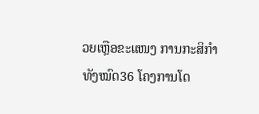ວຍເຫຼືອຂະແໜງ ການກະສິກໍາທັງໝົດ36 ໂຄງການໂດ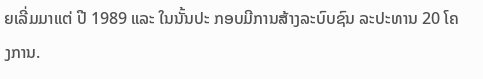ຍເລີ່ມມາແຕ່ ປີ 1989 ແລະ ໃນນັ້ນປະ ກອບມີການສ້າງລະບົບຊົນ ລະປະທານ 20 ໂຄງການ.